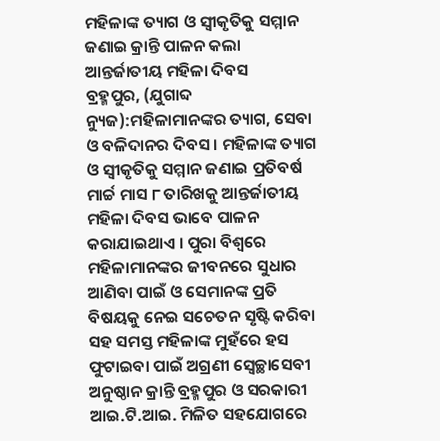ମହିଳାଙ୍କ ତ୍ୟାଗ ଓ ସ୍ୱୀକୃତିକୁ ସମ୍ମାନ ଜଣାଇ କ୍ରାନ୍ତି ପାଳନ କଲା ଆନ୍ତର୍ଜାତୀୟ ମହିଳା ଦିବସ
ବ୍ରହ୍ମପୁର, (ଯୁଗାବ୍ଦ ନ୍ୟୁଜ):ମହିଳାମାନଙ୍କର ତ୍ୟାଗ, ସେବା ଓ ବଳିଦାନର ଦିବସ । ମହିଳାଙ୍କ ତ୍ୟାଗ ଓ ସ୍ୱୀକୃତିକୁ ସମ୍ମାନ ଜଣାଇ ପ୍ରତିବର୍ଷ ମାର୍ଚ୍ଚ ମାସ ୮ ତାରିଖକୁ ଆନ୍ତର୍ଜାତୀୟ ମହିଳା ଦିବସ ଭାବେ ପାଳନ କରାଯାଇଥାଏ । ପୁରା ବିଶ୍ୱରେ ମହିଳାମାନଙ୍କର ଜୀବନରେ ସୁଧାର ଆଣିବା ପାଇଁ ଓ ସେମାନଙ୍କ ପ୍ରତି ବିଷୟକୁ ନେଇ ସଚେତନ ସୃଷ୍ଟି କରିବା ସହ ସମସ୍ତ ମହିଳାଙ୍କ ମୁହଁରେ ହସ ଫୁଟାଇବା ପାଇଁ ଅଗ୍ରଣୀ ସ୍ୱେଚ୍ଛାସେବୀ ଅନୁଷ୍ଠାନ କ୍ରାନ୍ତି ବ୍ରହ୍ମପୁର ଓ ସରକାରୀ ଆଇ.ଟି.ଆଇ. ମିଳିତ ସହଯୋଗରେ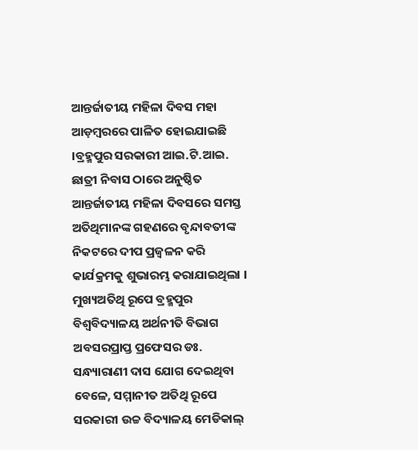ଆନ୍ତର୍ଜାତୀୟ ମହିଳା ଦିବସ ମହା ଆଡ଼ମ୍ବରରେ ପାଳିତ ହୋଇଯାଇଛି ।ବ୍ରହ୍ମପୁର ସରକାରୀ ଆଇ.ଟି.ଆଇ. ଛାତ୍ରୀ ନିବାସ ଠାରେ ଅନୁଷ୍ଠିତ ଆନ୍ତର୍ଜାତୀୟ ମହିଳା ଦିବସରେ ସମସ୍ତ ଅତିଥିମାନଙ୍କ ଗହଣରେ ବୃନ୍ଦାବତୀଙ୍କ ନିକଟରେ ଦୀପ ପ୍ରଜ୍ୱଳନ କରି କାର୍ଯକ୍ରମକୁ ଶୁଭାରମ୍ଭ କରାଯାଇଥିଲା । ମୁଖ୍ୟଅତିଥି ରୂପେ ବ୍ରହ୍ମପୁର ବିଶ୍ୱବିଦ୍ୟାଳୟ ଅର୍ଥନୀତି ବିଭାଗ ଅବସରପ୍ରାପ୍ତ ପ୍ରଫେସର ଡଃ. ସନ୍ଧ୍ୟାରାଣୀ ଦାସ ଯୋଗ ଦେଇଥିବା ବେଳେ, ସମ୍ମାନୀତ ଅତିଥି ରୂପେ ସରକାରୀ ଉଚ୍ଚ ବିଦ୍ୟାଳୟ ମେଡିକାଲ୍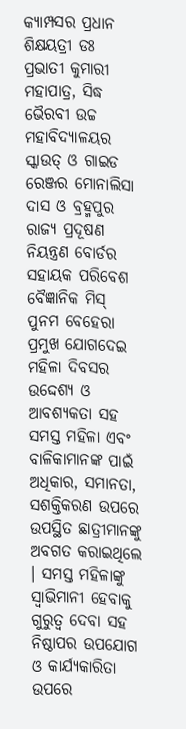କ୍ୟାମ୍ପସର ପ୍ରଧାନ ଶିକ୍ଷୟତ୍ରୀ ଡଃ ପ୍ରଭାତୀ କୁମାରୀ ମହାପାତ୍ର, ସିଦ୍ଧ ଭୈରବୀ ଉଚ୍ଚ ମହାବିଦ୍ୟାଳୟର ସ୍କାଉତ୍ ଓ ଗାଇଡ ରେଞ୍ଜର ମୋନାଲିସା ଦାସ ଓ ବ୍ରହ୍ମପୁର ରାଜ୍ୟ ପ୍ରଦୂଷଣ ନିୟନ୍ତ୍ରଣ ବୋର୍ଡର ସହାୟକ ପରିବେଶ ବୈଜ୍ଞାନିକ ମିସ୍ ପୁନମ ବେହେରା ପ୍ରମୁଖ ଯୋଗଦେଇ ମହିଳା ଦିବସର ଉଦ୍ଦେଶ୍ୟ ଓ ଆବଶ୍ୟକତା ସହ ସମସ୍ତ ମହିଳା ଏବଂ ବାଳିକାମାନଙ୍କ ପାଇଁ ଅଧିକାର, ସମାନତା, ସଶକ୍ତିକରଣ ଉପରେ ଉପସ୍ଥିତ ଛାତ୍ରୀମାନଙ୍କୁ ଅବଗତ କରାଇଥିଲେ । ସମସ୍ତ ମହିଳାଙ୍କୁ ସ୍ୱାଭିମାନୀ ହେବାକୁ ଗୁରୁତ୍ୱ ଦେବା ସହ ନିଷ୍ଠାପର ଉପଯୋଗ ଓ କାର୍ଯ୍ୟକାରିତା ଉପରେ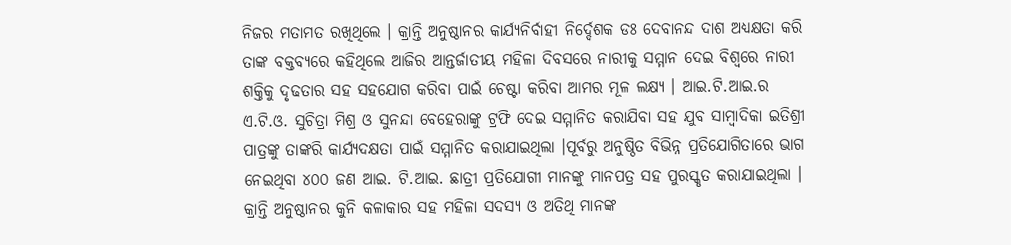ନିଜର ମତାମତ ରଖିଥିଲେ । କ୍ରାନ୍ତି ଅନୁଷ୍ଠାନର କାର୍ଯ୍ୟନିର୍ବାହୀ ନିର୍ଦ୍ଦେଶକ ଡଃ ଦେବାନନ୍ଦ ଦାଶ ଅଧ୍ୟକ୍ଷତା କରି ତାଙ୍କ ବକ୍ତବ୍ୟରେ କହିଥିଲେ ଆଜିର ଆନ୍ତର୍ଜାତୀୟ ମହିଳା ଦିବସରେ ନାରୀକୁ ସମ୍ମାନ ଦେଇ ବିଶ୍ୱରେ ନାରୀ ଶକ୍ତିକୁ ଦୃଢତାର ସହ ସହଯୋଗ କରିବା ପାଇଁ ଚେଷ୍ଟା କରିବା ଆମର ମୂଳ ଲକ୍ଷ୍ୟ । ଆଇ.ଟି.ଆଇ.ର ଏ.ଟି.ଓ. ସୁଚିତ୍ରା ମିଶ୍ର ଓ ସୁନନ୍ଦା ବେହେରାଙ୍କୁ ଟ୍ରଫି ଦେଇ ସମ୍ମାନିତ କରାଯିବା ସହ ଯୁବ ସାମ୍ବାଦିକା ଇତିଶ୍ରୀ ପାତ୍ରଙ୍କୁ ତାଙ୍କରି କାର୍ଯ୍ୟଦକ୍ଷତା ପାଇଁ ସମ୍ମାନିତ କରାଯାଇଥିଲା ।ପୂର୍ବରୁ ଅନୁଷ୍ଠିତ ବିଭିନ୍ନ ପ୍ରତିଯୋଗିତାରେ ଭାଗ ନେଇଥିବା ୪୦୦ ଜଣ ଆଇ. ଟି.ଆଇ. ଛାତ୍ରୀ ପ୍ରତିଯୋଗୀ ମାନଙ୍କୁ ମାନପତ୍ର ସହ ପୁରସ୍କୃତ କରାଯାଇଥିଲା । କ୍ରାନ୍ତି ଅନୁଷ୍ଠାନର କୁନି କଳାକାର ସହ ମହିଳା ସଦସ୍ୟ ଓ ଅତିଥି ମାନଙ୍କ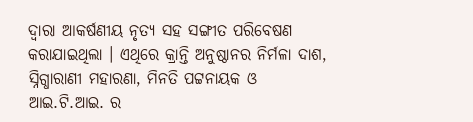ଦ୍ୱାରା ଆକର୍ଷଣୀୟ ନୃତ୍ୟ ସହ ସଙ୍ଗୀତ ପରିବେଷଣ କରାଯାଇଥିଲା । ଏଥିରେ କ୍ରାନ୍ତି ଅନୁଷ୍ଠାନର ନିର୍ମଳା ଦାଶ, ସ୍ନିଗ୍ଧାରାଣୀ ମହାରଣା, ମିନତି ପଟ୍ଟନାୟକ ଓ ଆଇ.ଟି.ଆଇ. ର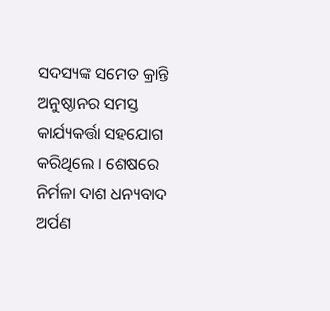ସଦସ୍ୟଙ୍କ ସମେତ କ୍ରାନ୍ତି ଅନୁଷ୍ଠାନର ସମସ୍ତ କାର୍ଯ୍ୟକର୍ତ୍ତା ସହଯୋଗ କରିଥିଲେ । ଶେଷରେ ନିର୍ମଳା ଦାଶ ଧନ୍ୟବାଦ ଅର୍ପଣ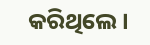କରିଥିଲେ ।